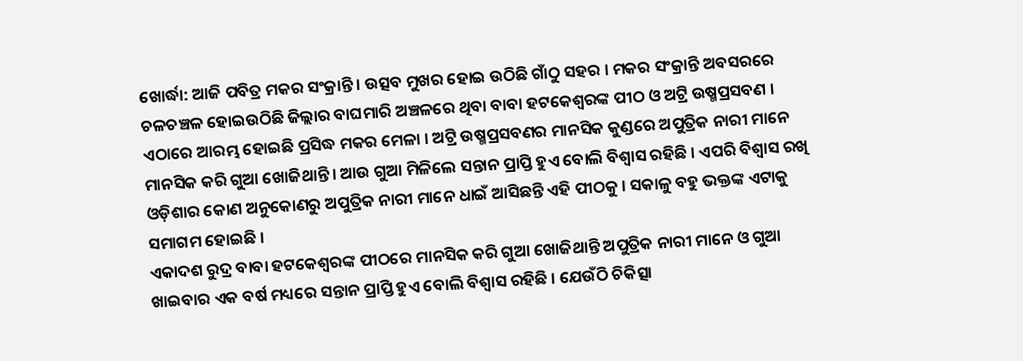ଖୋର୍ଦ୍ଧା: ଆଜି ପବିତ୍ର ମକର ସଂକ୍ରାନ୍ତି । ଉତ୍ସବ ମୁଖର ହୋଇ ଉଠିଛି ଗାଁଠୁ ସହର । ମକର ସଂକ୍ରାନ୍ତି ଅବସରରେ ଚଳଚଞ୍ଚଳ ହୋଇଉଠିଛି ଜିଲ୍ଲାର ବାଘମାରି ଅଞ୍ଚଳରେ ଥିବା ବାବା ହଟକେଶ୍ୱରଙ୍କ ପୀଠ ଓ ଅଟ୍ରି ଉଷ୍ମପ୍ରସବଣ । ଏଠାରେ ଆରମ୍ଭ ହୋଇଛି ପ୍ରସିଦ୍ଧ ମକର ମେଳା । ଅଟ୍ରି ଉଷ୍ମପ୍ରସବଣର ମାନସିକ କୁଣ୍ଡରେ ଅପୁତ୍ରିକ ନାରୀ ମାନେ ମାନସିକ କରି ଗୁଆ ଖୋଜିଥାନ୍ତି । ଆଉ ଗୁଆ ମିଳିଲେ ସନ୍ତାନ ପ୍ରାପ୍ତି ହୁଏ ବୋଲି ବିଶ୍ୱାସ ରହିଛି । ଏପରି ବିଶ୍ବାସ ରଖି ଓଡ଼ିଶାର କୋଣ ଅନୁକୋଣରୁ ଅପୁତ୍ରିକ ନାରୀ ମାନେ ଧାଇଁ ଆସିଛନ୍ତି ଏହି ପୀଠକୁ । ସକାଳୁ ବହୁ ଭକ୍ତଙ୍କ ଏଟାକୁ ସମାଗମ ହୋଇଛି ।
ଏକାଦଶ ରୁଦ୍ର ବାବା ହଟକେଶ୍ୱରଙ୍କ ପୀଠରେ ମାନସିକ କରି ଗୁଆ ଖୋଜିଥାନ୍ତି ଅପୁତ୍ରିକ ନାରୀ ମାନେ ଓ ଗୁଆ ଖାଇବାର ଏକ ବର୍ଷ ମଧ୍ୟରେ ସନ୍ତାନ ପ୍ରାପ୍ତି ହୁଏ ବୋଲି ବିଶ୍ବାସ ରହିଛି । ଯେଉଁଠି ଚିକିତ୍ସା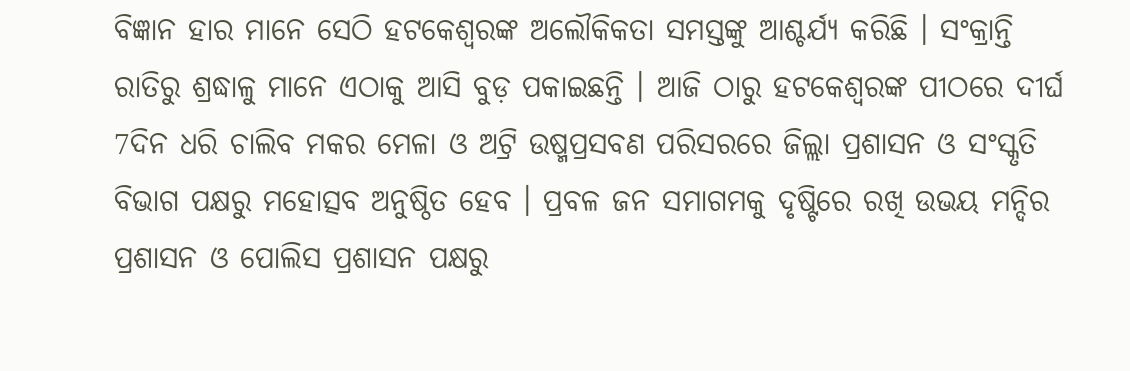ବିଜ୍ଞାନ ହାର ମାନେ ସେଠି ହଟକେଶ୍ୱରଙ୍କ ଅଲୌକିକତା ସମସ୍ତଙ୍କୁ ଆଶ୍ଚର୍ଯ୍ୟ କରିଛି । ସଂକ୍ରାନ୍ତି ରାତିରୁ ଶ୍ରଦ୍ଧାଳୁ ମାନେ ଏଠାକୁ ଆସି ବୁଡ଼ ପକାଇଛନ୍ତି । ଆଜି ଠାରୁ ହଟକେଶ୍ୱରଙ୍କ ପୀଠରେ ଦୀର୍ଘ 7ଦିନ ଧରି ଚାଲିବ ମକର ମେଳା ଓ ଅଟ୍ରି ଉଷ୍ମପ୍ରସବଣ ପରିସରରେ ଜିଲ୍ଲା ପ୍ରଶାସନ ଓ ସଂସ୍କୃତି ବିଭାଗ ପକ୍ଷରୁ ମହୋତ୍ସବ ଅନୁଷ୍ଠିତ ହେବ । ପ୍ରବଳ ଜନ ସମାଗମକୁ ଦୃଷ୍ଟିରେ ରଖି ଉଭୟ ମନ୍ଦିର ପ୍ରଶାସନ ଓ ପୋଲିସ ପ୍ରଶାସନ ପକ୍ଷରୁ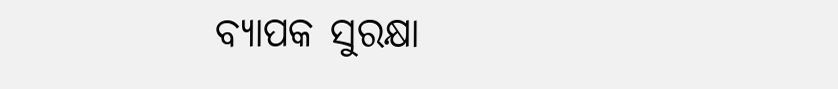ବ୍ୟାପକ ସୁରକ୍ଷା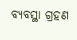ବ୍ୟବସ୍ଥା ଗ୍ରହଣ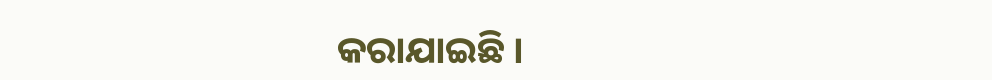କରାଯାଇଛି ।